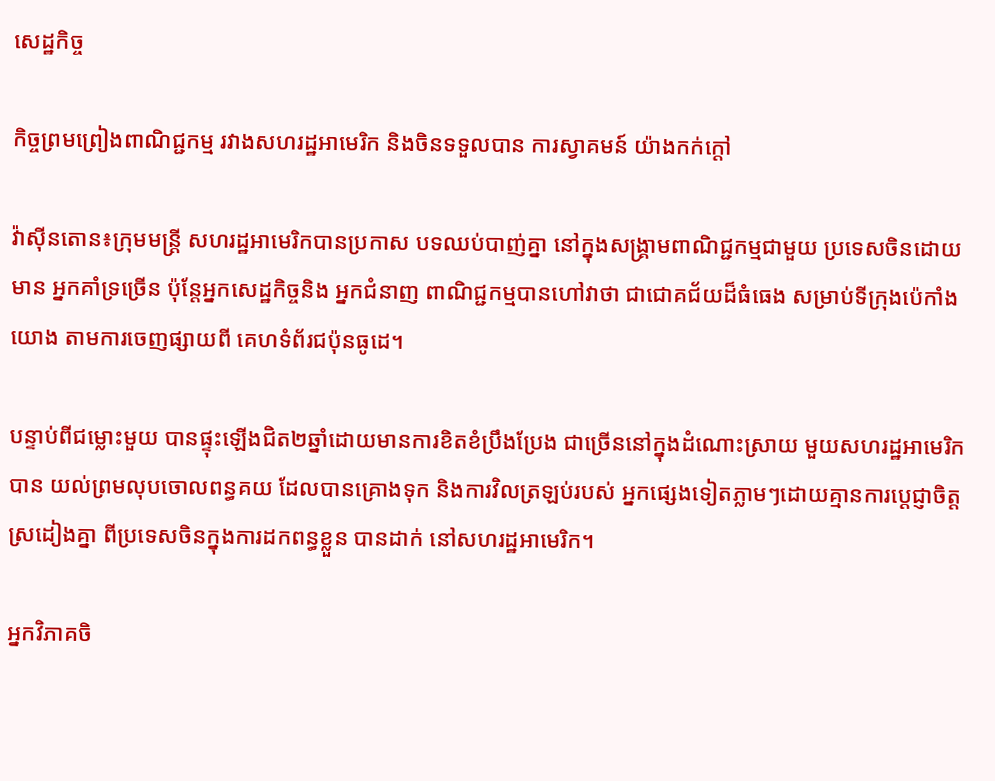សេដ្ឋកិច្ច

កិច្ចព្រមព្រៀងពាណិជ្ជកម្ម រវាងសហរដ្ឋអាមេរិក និងចិនទទួលបាន ការស្វាគមន៍ យ៉ាងកក់ក្តៅ

វ៉ាស៊ីនតោន៖ក្រុមមន្រ្តី សហរដ្ឋអាមេរិកបានប្រកាស បទឈប់បាញ់គ្នា នៅក្នុងសង្រ្គាមពាណិជ្ជកម្មជាមួយ ប្រទេសចិនដោយមាន អ្នកគាំទ្រច្រើន ប៉ុន្តែអ្នកសេដ្ឋកិច្ចនិង អ្នកជំនាញ ពាណិជ្ជកម្មបានហៅវាថា ជាជោគជ័យដ៏ធំធេង សម្រាប់ទីក្រុងប៉េកាំងយោង តាមការចេញផ្សាយពី គេហទំព័រជប៉ុនធូដេ។

បន្ទាប់ពីជម្លោះមួយ បានផ្ទុះឡើងជិត២ឆ្នាំដោយមានការខិតខំប្រឹងប្រែង ជាច្រើននៅក្នុងដំណោះស្រាយ មួយសហរដ្ឋអាមេរិកបាន យល់ព្រមលុបចោលពន្ធគយ ដែលបានគ្រោងទុក និងការវិលត្រឡប់របស់ អ្នកផ្សេងទៀតភ្លាមៗដោយគ្មានការប្តេជ្ញាចិត្តស្រដៀងគ្នា ពីប្រទេសចិនក្នុងការដកពន្ធខ្លួន បានដាក់ នៅសហរដ្ឋអាមេរិក។

អ្នកវិភាគចិ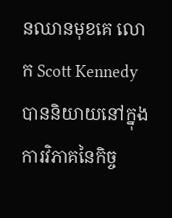នឈានមុខគេ លោក Scott Kennedy បាននិយាយនៅក្នុងការវិភាគនៃកិច្ច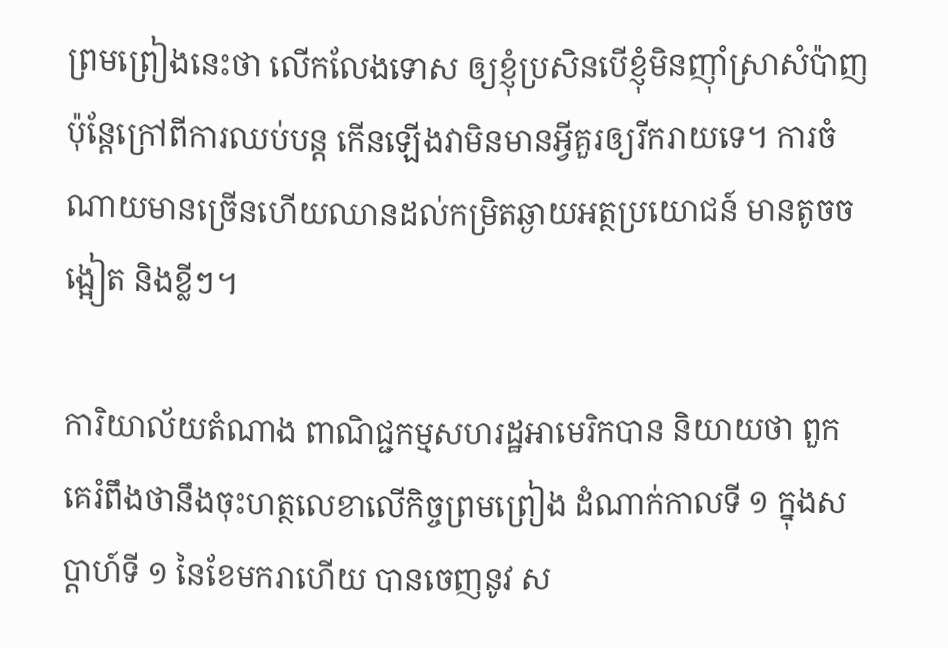ព្រមព្រៀងនេះថា លើកលែងទោស ឲ្យខ្ញុំប្រសិនបើខ្ញុំមិនញ៉ាំស្រាសំប៉ាញ ប៉ុន្តែក្រៅពីការឈប់បន្ត កើនឡើងវាមិនមានអ្វីគួរឲ្យរីករាយទេ។ ការចំណាយមានច្រើនហើយឈានដល់កម្រិតឆ្ងាយអត្ថប្រយោជន៍ មានតូចចង្អៀត និងខ្លីៗ។

ការិយាល័យតំណាង ពាណិជ្ជកម្មសហរដ្ឋអាមេរិកបាន និយាយថា ពួកគេរំពឹងថានឹងចុះហត្ថលេខាលើកិច្ចព្រមព្រៀង ដំណាក់កាលទី ១ ក្នុងសប្តាហ៍ទី ១ នៃខែមករាហើយ បានចេញនូវ ស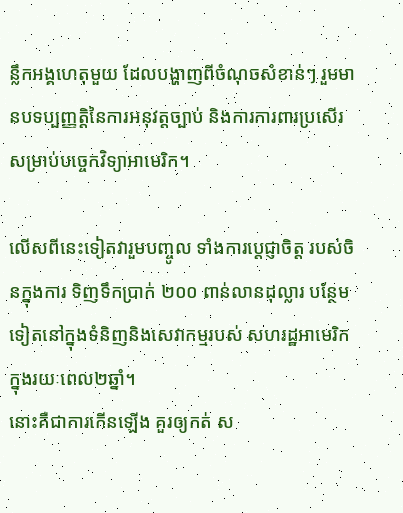ន្លឹកអង្គហេតុមួយ ដែលបង្ហាញពីចំណុចសំខាន់ៗ រួមមានបទប្បញ្ញត្តិនៃការអនុវត្តច្បាប់ និងការការពារប្រសើរ សម្រាប់បច្ចេកវិទ្យាអាមេរិក។

លើសពីនេះទៀតវារួមបញ្ចូល ទាំងការប្តេជ្ញាចិត្ត របស់ចិនក្នុងការ ទិញទឹកប្រាក់ ២០០ ពាន់លានដុល្លារ បន្ថែមទៀតនៅក្នុងទំនិញនិងសេវាកម្មរបស់ សហរដ្ឋអាមេរិក ក្នុងរយៈពេល២ឆ្នាំ។
នោះគឺជាការកើនឡើង គួរឲ្យកត់ ស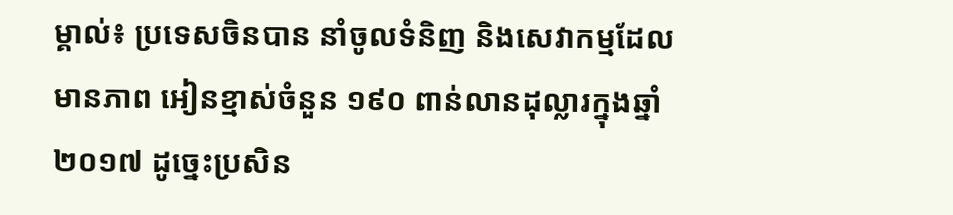ម្គាល់៖ ប្រទេសចិនបាន នាំចូលទំនិញ និងសេវាកម្មដែលមានភាព អៀនខ្មាស់ចំនួន ១៩០ ពាន់លានដុល្លារក្នុងឆ្នាំ ២០១៧ ដូច្នេះប្រសិន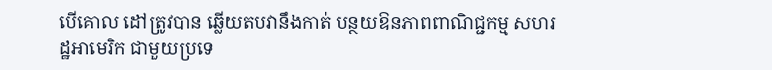បើគោល ដៅត្រូវបាន ឆ្លើយតបវានឹងកាត់ បន្ថយឱនភាពពាណិជ្ជកម្ម សហរដ្ឋអាមេរិក ជាមួយប្រទេ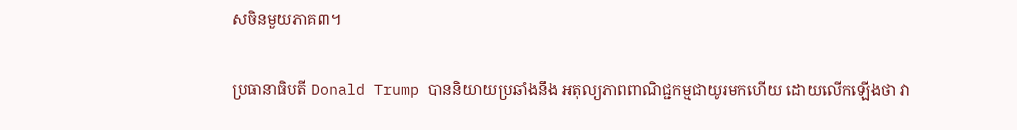សចិនមួយភាគ៣។

ប្រធានាធិបតី Donald Trump បាននិយាយប្រឆាំងនឹង អតុល្យភាពពាណិជ្ជកម្មជាយូរមកហើយ ដោយលើកឡើងថា វា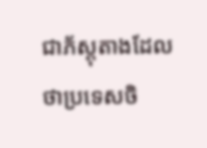ជាភ័ស្តុតាងដែលថាប្រទេសចិ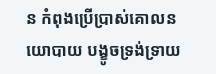ន កំពុងប្រើប្រាស់គោលនយោបាយ បង្ខូចទ្រង់ទ្រាយ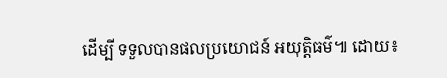ដើម្បី ទទួលបានផលប្រយោជន៍ អយុត្តិធម៌៕ ដោយ៖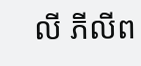លី ភីលីព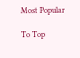Most Popular

To Top